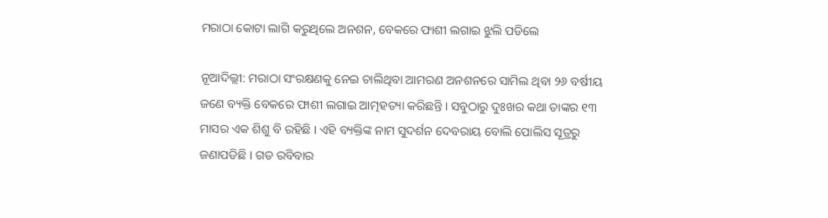ମରାଠା କୋଟା ଲାଗି କରୁଥିଲେ ଅନଶନ, ବେକରେ ଫାଶୀ ଲଗାଇ ଝୁଲି ପଡିଲେ

ନୂଆଦିଲ୍ଲୀ: ମରାଠା ସଂରକ୍ଷଣକୁ ନେଇ ଚାଲିଥିବା ଆମରଣ ଅନଶନରେ ସାମିଲ ଥିବା ୨୬ ବର୍ଷୀୟ ଜଣେ ବ୍ୟକ୍ତି ବେକରେ ଫାଶୀ ଲଗାଇ ଆତ୍ମହତ୍ୟା କରିଛନ୍ତି । ସବୁଠାରୁ ଦୁଃଖର କଥା ତାଙ୍କର ୧୩ ମାସର ଏକ ଶିଶୁ ବି ରହିଛି । ଏହି ବ୍ୟକ୍ତିଙ୍କ ନାମ ସୁଦର୍ଶନ ଦେବରାୟ ବୋଲି ପୋଲିସ ସୂତ୍ରରୁ ଜଣାପଡିଛି । ଗତ ରବିବାର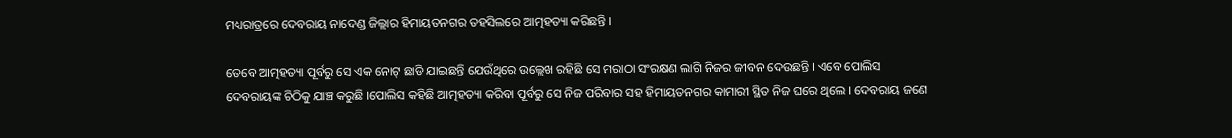ମଧ୍ୟରାତ୍ରରେ ଦେବରାୟ ନାଦେଣ୍ଡ ଜିଲ୍ଲାର ହିମାୟତନଗର ତହସିଲରେ ଆତ୍ମହତ୍ୟା କରିଛନ୍ତି ।

ତେବେ ଆତ୍ମହତ୍ୟା ପୂର୍ବରୁ ସେ ଏକ ନୋଟ୍ ଛାଡି ଯାଇଛନ୍ତି ଯେଉଁଥିରେ ଉଲ୍ଲେଖ ରହିଛି ସେ ମରାଠା ସଂରକ୍ଷଣ ଲାଗି ନିଜର ଜୀବନ ଦେଉଛନ୍ତି । ଏବେ ପୋଲିସ ଦେବରାୟଙ୍କ ଚିଠିକୁ ଯାଞ୍ଚ କରୁଛି ।ପୋଲିସ କହିଛି ଆତ୍ମହତ୍ୟା କରିବା ପୂର୍ବରୁ ସେ ନିଜ ପରିବାର ସହ ହିମାୟତନଗର କାମାରୀ ସ୍ଥିତ ନିଜ ଘରେ ଥିଲେ । ଦେବରାୟ ଜଣେ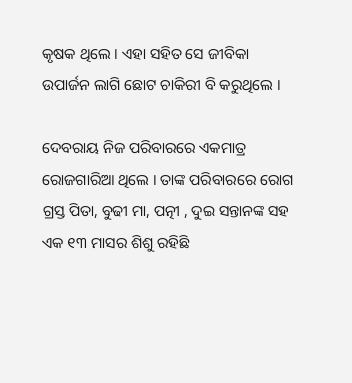କୃଷକ ଥିଲେ । ଏହା ସହିତ ସେ ଜୀବିକା ଉପାର୍ଜନ ଲାଗି ଛୋଟ ଚାକିରୀ ବି କରୁଥିଲେ ।

ଦେବରାୟ ନିଜ ପରିବାରରେ ଏକମାତ୍ର ରୋଜଗାରିଆ ଥିଲେ । ତାଙ୍କ ପରିବାରରେ ରୋଗ ଗ୍ରସ୍ତ ପିତା, ବୁଢୀ ମା, ପତ୍ନୀ , ଦୁଇ ସନ୍ତାନଙ୍କ ସହ ଏକ ୧୩ ମାସର ଶିଶୁ ରହିଛି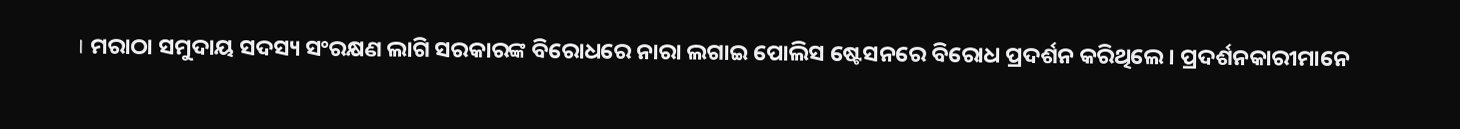। ମରାଠା ସମୁଦାୟ ସଦସ୍ୟ ସଂରକ୍ଷଣ ଲାଗି ସରକାରଙ୍କ ବିରୋଧରେ ନାରା ଲଗାଇ ପୋଲିସ ଷ୍ଟେସନରେ ବିରୋଧ ପ୍ରଦର୍ଶନ କରିଥିଲେ । ପ୍ରଦର୍ଶନକାରୀମାନେ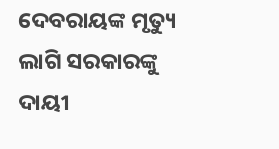ଦେବରାୟଙ୍କ ମୃତ୍ୟୁ ଲାଗି ସରକାରଙ୍କୁ ଦାୟୀ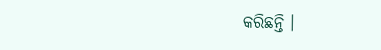କରିଛନ୍ତି ।